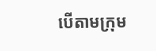បើតាមក្រុម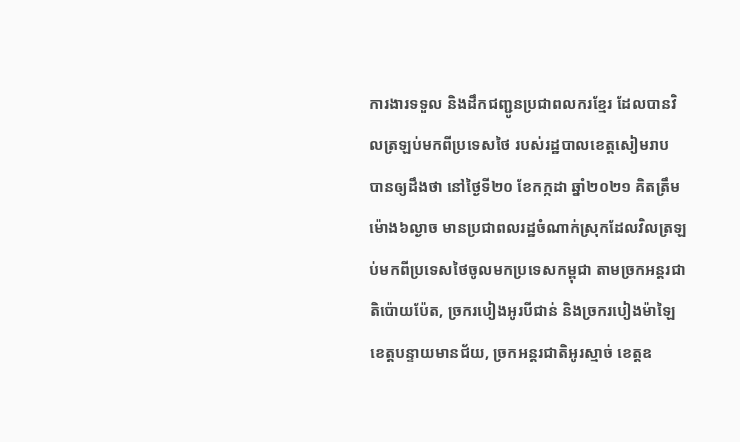ការងារទទួល និងដឹកជញ្ជូនប្រជាពលករខ្មែរ ដែលបានវិលត្រឡប់មកពីប្រទេសថៃ របស់រដ្ឋបាលខេត្តសៀមរាប បានឲ្យដឹងថា នៅថ្ងៃទី២០ ខែកក្កដា ឆ្នាំ២០២១ គិតត្រឹមម៉ោង៦ល្ងាច មានប្រជាពលរដ្ឋចំណាក់ស្រុកដែលវិលត្រឡប់មកពីប្រទេសថៃចូលមកប្រទេសកម្ពុជា តាមច្រកអន្តរជាតិប៉ោយប៉ែត, ច្រករបៀងអូរបីជាន់ និងច្រករបៀងម៉ាឡៃ ខេត្តបន្ទាយមានជ័យ, ច្រកអន្តរជាតិអូរស្មាច់ ខេត្តឧ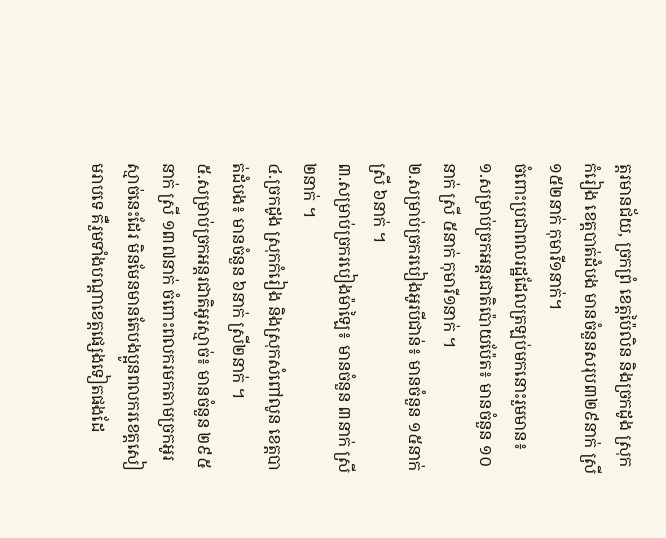ត្តរមានជ័យ, ច្រកព្រំ ខេត្តប៉ៃលិន និងច្រកដូង ស្រុកកំរៀង ខេត្តបាត់ដំបង មានចំនួនសរុប៣២៩នាក់ ស្រី១៥២នាក់ កុមារី១នាក់។
ចំពោះប្រជាពលរដ្ឋដែលត្រឡប់មកនោះរួមមាន៖
១.សម្រាប់ច្រកអន្តរជាតិប៉ោយប៉ែត៖ មានចំនួន ១០នាក់ ស្រី ៥នាក់ កុមារី១នាក់ ។
២.សម្រាប់ច្រករបៀងអូរបីជាន់៖ មានចំនួន ១៥នាក់ ស្រី ៦នាក់ ។
៣.សម្រាប់ច្រករបៀងម៉ាឡៃ៖ មានចំនួន ៣នាក់ ស្រី ២នាក់ ។
៤.ច្រកដូង ស្រុកកំរៀង និងស្រុកសំពៅលូន ខេត្តបាត់ដំបង៖ មានចំនួន ៦នាក់ ស្រី២នាក់ ។
៥.សម្រាប់ច្រកអន្តរជាតិអូរស្មាច់៖ មានចំនួន ២៩៥នាក់ ស្រី ១៣៧នាក់ ចំពោះពលករមកតាមច្រកអូរស្មាច់នេះដែរ មិនមែនមានតែបងប្អូនពលករខេត្តសៀមរាបទេ គឺរួមទាំងបណ្តាខេត្តផ្សេងទៀតផងដែ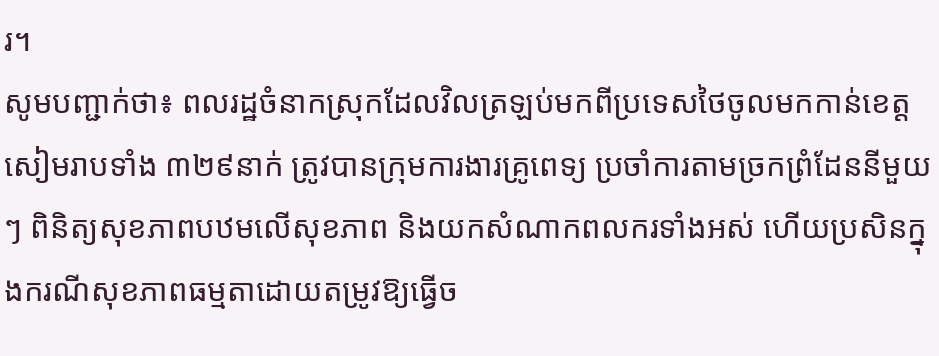រ។
សូមបញ្ជាក់ថា៖ ពលរដ្ឋចំនាកស្រុកដែលវិលត្រឡប់មកពីប្រទេសថៃចូលមកកាន់ខេត្តសៀមរាបទាំង ៣២៩នាក់ ត្រូវបានក្រុមការងារគ្រូពេទ្យ ប្រចាំការតាមច្រកព្រំដែននីមួយៗ ពិនិត្យសុខភាពបឋមលើសុខភាព និងយកសំណាកពលករទាំងអស់ ហើយប្រសិនក្នុងករណីសុខភាពធម្មតាដោយតម្រូវឱ្យធ្វើច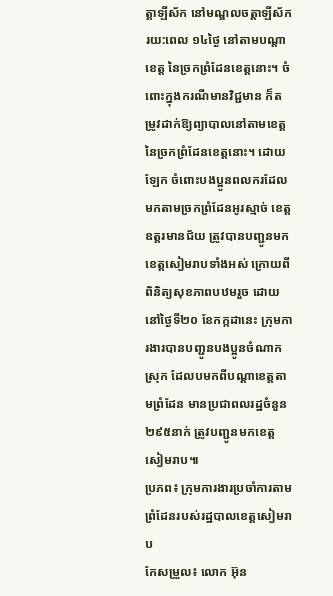ត្តាឡីស័ក នៅមណ្ឌលចត្តាឡីស័ក រយ:ពេល ១៤ថ្ងៃ នៅតាមបណ្តាខេត្ត នៃច្រកព្រំដែនខេត្តនោះ។ ចំពោះក្នុងករណីមានវិជ្ជមាន ក៏តម្រូវដាក់ឱ្យព្យាបាលនៅតាមខេត្ត នៃច្រកព្រំដែនខេត្តនោះ។ ដោយឡែក ចំពោះបងប្អូនពលករដែលមកតាមច្រកព្រំដែនអូរស្មាច់ ខេត្តឧត្តរមានជ័យ ត្រូវបានបញ្ជូនមកខេត្តសៀមរាបទាំងអស់ ក្រោយពីពិនិត្យសុខភាពបឋមរួច ដោយនៅថ្ងៃទី២០ ខែកក្កដានេះ ក្រុមការងារបានបញ្ជូនបងប្អូនចំណាកស្រុក ដែលបមកពីបណ្តាខេត្តតាមព្រំដែន មានប្រជាពលរដ្ឋចំនួន ២៩៥នាក់ ត្រូវបញ្ជូនមកខេត្តសៀមរាប៕
ប្រភព៖ ក្រុមការងារប្រចាំការតាមព្រំដែនរបស់រដ្ឋបាលខេត្តសៀមរាប
កែសម្រួល៖ លោក អ៊ុន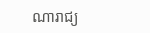ណារាជ្យ